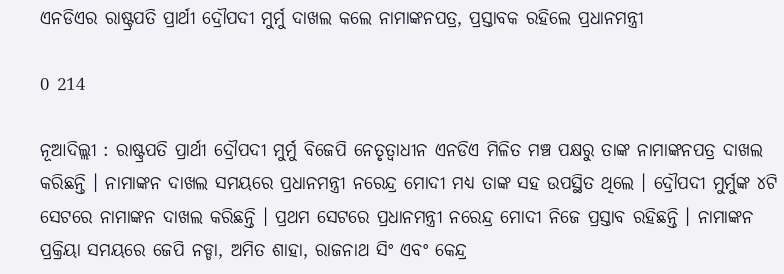ଏନଡିଏର ରାଷ୍ଟ୍ରପତି ପ୍ରାର୍ଥୀ ଦ୍ରୌପଦୀ ମୁର୍ମୁ ଦାଖଲ କଲେ ନାମାଙ୍କନପତ୍ର, ପ୍ରସ୍ତାବକ ରହିଲେ ପ୍ରଧାନମନ୍ତ୍ରୀ

0 214

ନୂଆଦିଲ୍ଲୀ : ରାଷ୍ଟ୍ରପତି ପ୍ରାର୍ଥୀ ଦ୍ରୌପଦୀ ମୁର୍ମୁ ବିଜେପି ନେତୃତ୍ୱାଧୀନ ଏନଡିଏ ମିଳିତ ମଞ୍ଚ ପକ୍ଷରୁ ତାଙ୍କ ନାମାଙ୍କନପତ୍ର ଦାଖଲ କରିଛନ୍ତି । ନାମାଙ୍କନ ଦାଖଲ ସମୟରେ ପ୍ରଧାନମନ୍ତ୍ରୀ ନରେନ୍ଦ୍ର ମୋଦୀ ମଧ୍ୟ ତାଙ୍କ ସହ ଉପସ୍ଥିତ ଥିଲେ । ଦ୍ରୌପଦୀ ମୁର୍ମୁଙ୍କ ୪ଟି ସେଟରେ ନାମାଙ୍କନ ଦାଖଲ କରିଛନ୍ତି । ପ୍ରଥମ ସେଟରେ ପ୍ରଧାନମନ୍ତ୍ରୀ ନରେନ୍ଦ୍ର ମୋଦୀ ନିଜେ ପ୍ରସ୍ତାବ ରହିଛନ୍ତି । ନାମାଙ୍କନ ପ୍ରକ୍ରିୟା ସମୟରେ ଜେପି ନଡ୍ଡା, ଅମିତ ଶାହା, ରାଜନାଥ ସିଂ ଏବଂ କେନ୍ଦ୍ର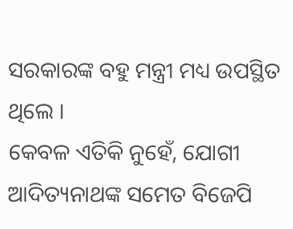ସରକାରଙ୍କ ବହୁ ମନ୍ତ୍ରୀ ମଧ୍ୟ ଉପସ୍ଥିତ ଥିଲେ ।
କେବଳ ଏତିକି ନୁହେଁ, ଯୋଗୀ ଆଦିତ୍ୟନାଥଙ୍କ ସମେତ ବିଜେପି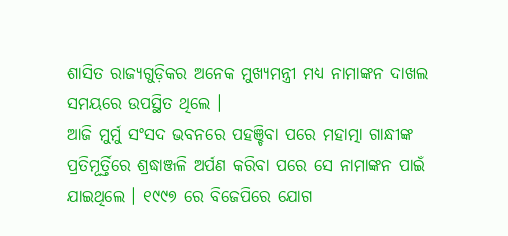ଶାସିତ ରାଜ୍ୟଗୁଡ଼ିକର ଅନେକ ମୁଖ୍ୟମନ୍ତ୍ରୀ ମଧ୍ୟ ନାମାଙ୍କନ ଦାଖଲ ସମୟରେ ଉପସ୍ଥିତ ଥିଲେ ।
ଆଜି ମୁର୍ମୁ ସଂସଦ ଭବନରେ ପହଞ୍ଚିବା ପରେ ମହାତ୍ମା ଗାନ୍ଧୀଙ୍କ ପ୍ରତିମୂର୍ତ୍ତିରେ ଶ୍ରଦ୍ଧାଞ୍ଜଳି ଅର୍ପଣ କରିବା ପରେ ସେ ନାମାଙ୍କନ ପାଇଁ ଯାଇଥିଲେ । ୧୯୯୭ ରେ ବିଜେପିରେ ଯୋଗ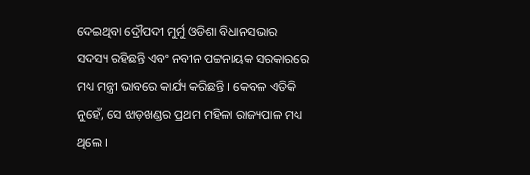ଦେଇଥିବା ଦ୍ରୌପଦୀ ମୁର୍ମୁ ଓଡିଶା ବିଧାନସଭାର ସଦସ୍ୟ ରହିଛନ୍ତି ଏବଂ ନବୀନ ପଟ୍ଟନାୟକ ସରକାରରେ ମଧ୍ୟ ମନ୍ତ୍ରୀ ଭାବରେ କାର୍ଯ୍ୟ କରିଛନ୍ତି । କେବଳ ଏତିକି ନୁହେଁ, ସେ ଝାଡ଼ଖଣ୍ଡର ପ୍ରଥମ ମହିଳା ରାଜ୍ୟପାଳ ମଧ୍ୟ ଥିଲେ ।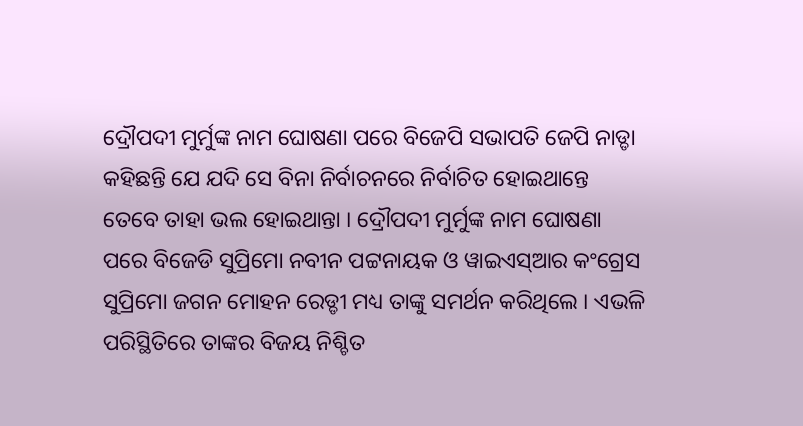ଦ୍ରୌପଦୀ ମୁର୍ମୁଙ୍କ ନାମ ଘୋଷଣା ପରେ ବିଜେପି ସଭାପତି ଜେପି ନାଡ୍ଡା କହିଛନ୍ତି ଯେ ଯଦି ସେ ବିନା ନିର୍ବାଚନରେ ନିର୍ବାଚିତ ହୋଇଥାନ୍ତେ ତେବେ ତାହା ଭଲ ହୋଇଥାନ୍ତା । ଦ୍ରୌପଦୀ ମୁର୍ମୁଙ୍କ ନାମ ଘୋଷଣା ପରେ ବିଜେଡି ସୁପ୍ରିମୋ ନବୀନ ପଟ୍ଟନାୟକ ଓ ୱାଇଏସ୍‌ଆର କଂଗ୍ରେସ ସୁପ୍ରିମୋ ଜଗନ ମୋହନ ରେଡ୍ଡୀ ମଧ୍ୟ ତାଙ୍କୁ ସମର୍ଥନ କରିଥିଲେ । ଏଭଳି ପରିସ୍ଥିତିରେ ତାଙ୍କର ବିଜୟ ନିଶ୍ଚିତ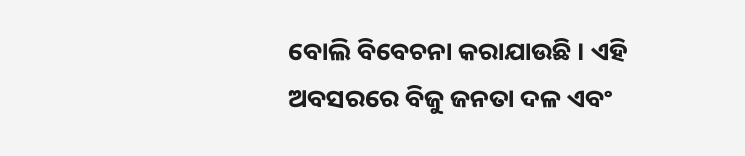ବୋଲି ବିବେଚନା କରାଯାଉଛି । ଏହି ଅବସରରେ ବିଜୁ ଜନତା ଦଳ ଏବଂ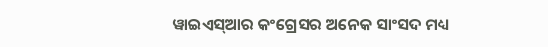ୱାଇଏସ୍‌ଆର କଂଗ୍ରେସର ଅନେକ ସାଂସଦ ମଧ୍ୟ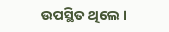ଉପସ୍ଥିତ ଥିଲେ ।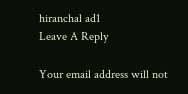hiranchal ad1
Leave A Reply

Your email address will not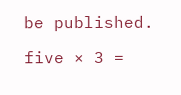be published.

five × 3 =